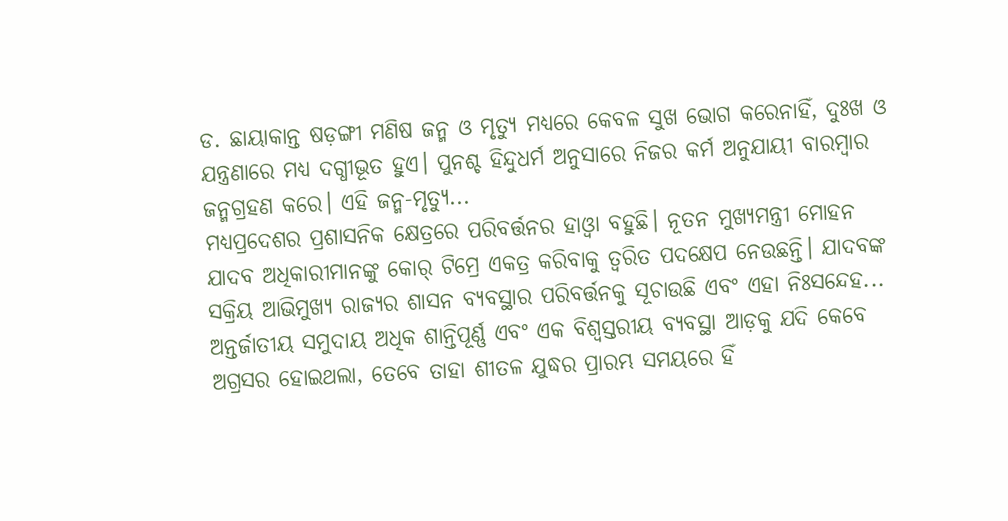ଡ. ଛାୟାକାନ୍ତ ଷଡ଼ଙ୍ଗୀ ମଣିଷ ଜନ୍ମ ଓ ମୃତ୍ୟୁ ମଧ୍ୟରେ କେବଳ ସୁଖ ଭୋଗ କରେନାହିଁ, ଦୁଃଖ ଓ ଯନ୍ତ୍ରଣାରେ ମଧ୍ୟ ଦଗ୍ଧୀଭୂତ ହୁଏ। ପୁନଶ୍ଚ ହିନ୍ଦୁଧର୍ମ ଅନୁସାରେ ନିଜର କର୍ମ ଅନୁଯାୟୀ ବାରମ୍ବାର ଜନ୍ମଗ୍ରହଣ କରେ। ଏହି ଜନ୍ମ-ମୃତ୍ୟୁ...
ମଧ୍ୟପ୍ରଦେଶର ପ୍ରଶାସନିକ କ୍ଷେତ୍ରରେ ପରିବର୍ତ୍ତନର ହାଓ୍ବା ବହୁଛି। ନୂତନ ମୁଖ୍ୟମନ୍ତ୍ରୀ ମୋହନ ଯାଦବ ଅଧିକାରୀମାନଙ୍କୁ କୋର୍ ଟିମ୍ରେ ଏକତ୍ର କରିବାକୁ ତ୍ୱରିତ ପଦକ୍ଷେପ ନେଉଛନ୍ତି। ଯାଦବଙ୍କ ସକ୍ରିୟ ଆଭିମୁଖ୍ୟ ରାଜ୍ୟର ଶାସନ ବ୍ୟବସ୍ଥାର ପରିବର୍ତ୍ତନକୁ ସୂଚାଉଛି ଏବଂ ଏହା ନିଃସନ୍ଦେହ...
ଅନ୍ତର୍ଜାତୀୟ ସମୁଦାୟ ଅଧିକ ଶାନ୍ତିପୂର୍ଣ୍ଣ ଏବଂ ଏକ ବିଶ୍ୱସ୍ତରୀୟ ବ୍ୟବସ୍ଥା ଆଡ଼କୁ ଯଦି କେବେ ଅଗ୍ରସର ହୋଇଥଲା, ତେବେ ତାହା ଶୀତଳ ଯୁଦ୍ଧର ପ୍ରାରମ୍ଭ ସମୟରେ ହିଁ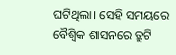ଘଟିଥିଲା। ସେହି ସମୟରେ ବୈଶ୍ୱିକ ଶାସନରେ ତ୍ରୁଟି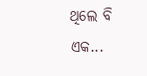ଥିଲେ ବି ଏକ...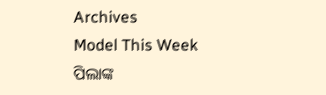Archives
Model This Week
ପିଲାଙ୍କ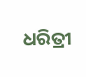ଧରିତ୍ରୀ